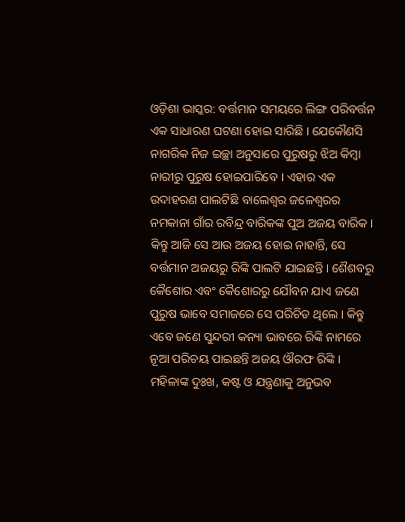ଓଡ଼ିଶା ଭାସ୍କର: ବର୍ତ୍ତମାନ ସମୟରେ ଲିଙ୍ଗ ପରିବର୍ତ୍ତନ ଏକ ସାଧାରଣ ଘଟଣା ହୋଇ ସାରିଛି । ଯେକୌଣସି ନାଗରିକ ନିଜ ଇଚ୍ଛା ଅନୁସାରେ ପୁରୁଷରୁ ଝିଅ କିମ୍ବା ନାରୀରୁ ପୁରୁଷ ହୋଇପାରିବେ । ଏହାର ଏକ ଉଦାହରଣ ପାଲଟିଛି ବାଲେଶ୍ୱର ଜଳେଶ୍ୱରର ନମକାନା ଗାଁର ରବିନ୍ଦ୍ର ବାରିକଙ୍କ ପୁଅ ଅଜୟ ବାରିକ । କିନ୍ତୁ ଆଜି ସେ ଆଉ ଅଜୟ ହୋଇ ନାହାନ୍ତି, ସେ ବର୍ତ୍ତମାନ ଅଜୟରୁ ରିଙ୍କି ପାଲଟି ଯାଇଛନ୍ତି । ଶୈଶବରୁ କୈଶୋର ଏବଂ କୈଶୋରରୁ ଯୌବନ ଯାଏ ଜଣେ ପୁରୁଷ ଭାବେ ସମାଜରେ ସେ ପରିଚିତ ଥିଲେ । କିନ୍ତୁ ଏବେ ଜଣେ ସୁନ୍ଦରୀ କନ୍ୟା ଭାବରେ ରିଙ୍କି ନାମରେ ନୂଆ ପରିଚୟ ପାଇଛନ୍ତି ଅଜୟ ଔରଫ ରିଙ୍କି । ମହିଳାଙ୍କ ଦୁଃଖ, କଷ୍ଟ ଓ ଯନ୍ତ୍ରଣାକୁ ଅନୁଭବ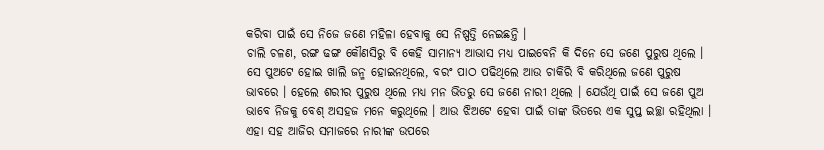କରିବା ପାଇଁ ସେ ନିଜେ ଜଣେ ମହିଳା ହେବାକୁ ସେ ନିଷ୍ପତ୍ତି ନେଇଛନ୍ତି ।
ଚାଲି ଚଳଣ, ରଙ୍ଗ ଢଙ୍ଗ କୌଣସିରୁ ବି କେହି ସାମାନ୍ୟ ଆଭାସ ମଧ୍ୟ ପାଇବେନି କି ଦିନେ ସେ ଜଣେ ପୁରୁଷ ଥିଲେ । ସେ ପୁଅଟେ ହୋଇ ଖାଲି ଜନ୍ମ ହୋଇନଥିଲେ, ବରଂ ପାଠ ପଢିଥିଲେ ଆଉ ଚାକିରି ବି କରିଥିଲେ ଜଣେ ପୁରୁଷ ଭାବରେ । ହେଲେ ଶରୀର ପୁରୁଷ ଥିଲେ ମଧ୍ୟ ମନ ଭିତରୁ ସେ ଜଣେ ନାରୀ ଥିଲେ । ଯେଉଁଥି ପାଇଁ ସେ ଜଣେ ପୁଅ ଭାବେ ନିଜକୁ ବେଶ୍ ଅସହଜ ମନେ କରୁଥିଲେ । ଆଉ ଝିଅଟେ ହେବା ପାଇଁ ତାଙ୍କ ଭିତରେ ଏକ ସୁପ୍ତ ଇଚ୍ଛା ରହିଥିଲା । ଏହା ସହ ଆଜିର ସମାଜରେ ନାରୀଙ୍କ ଉପରେ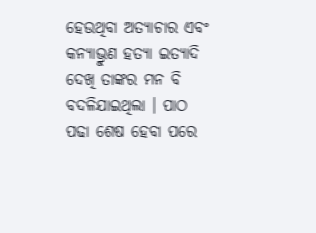ହେଉଥିବା ଅତ୍ୟାଚାର ଏବଂ କନ୍ୟାଭ୍ରୁଣ ହତ୍ୟା ଇତ୍ୟାଦି ଦେଖି ତାଙ୍କର ମନ ବି ବଦଳିଯାଇଥିଲା । ପାଠ ପଢା ଶେଷ ହେବା ପରେ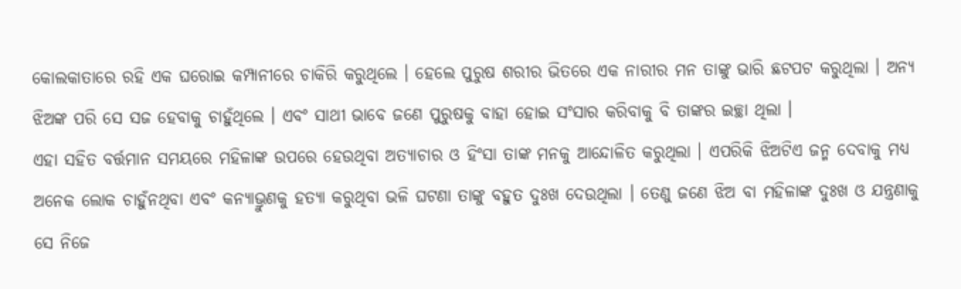କୋଲକାତାରେ ରହି ଏକ ଘରୋଇ କମ୍ପାନୀରେ ଚାକିରି କରୁଥିଲେ । ହେଲେ ପୁରୁଷ ଶରୀର ଭିତରେ ଏକ ନାରୀର ମନ ତାଙ୍କୁ ଭାରି ଛଟପଟ କରୁଥିଲା । ଅନ୍ୟ ଝିଅଙ୍କ ପରି ସେ ସଜ ହେବାକୁ ଚାହୁଁଥିଲେ । ଏବଂ ସାଥୀ ଭାବେ ଜଣେ ପୁରୁଷକୁ ବାହା ହୋଇ ସଂସାର କରିବାକୁ ବି ତାଙ୍କର ଇଚ୍ଛା ଥିଲା ।
ଏହା ସହିତ ବର୍ତ୍ତମାନ ସମୟରେ ମହିଳାଙ୍କ ଉପରେ ହେଉଥିବା ଅତ୍ୟାଚାର ଓ ହିଂସା ତାଙ୍କ ମନକୁ ଆନ୍ଦୋଳିତ କରୁଥିଲା । ଏପରିକି ଝିଅଟିଏ ଜନ୍ମ ଦେବାକୁ ମଧ୍ୟ ଅନେକ ଲୋକ ଚାହୁଁନଥିବା ଏବଂ କନ୍ୟାଭ୍ରୁଣକୁ ହତ୍ୟା କରୁଥିବା ଭଳି ଘଟଣା ତାଙ୍କୁ ବହୁତ ଦୁଃଖ ଦେଉଥିଲା । ତେଣୁ ଜଣେ ଝିଅ ବା ମହିଳାଙ୍କ ଦୁଃଖ ଓ ଯନ୍ତ୍ରଣାକୁ ସେ ନିଜେ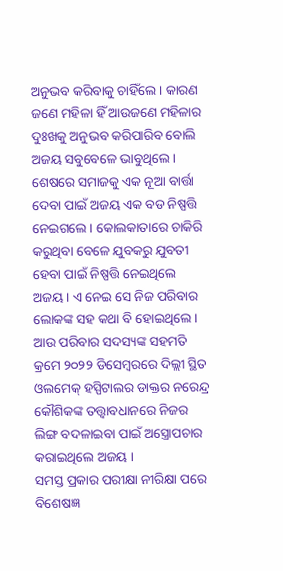ଅନୁଭବ କରିବାକୁ ଚାହିଁଲେ । କାରଣ ଜଣେ ମହିଳା ହିଁ ଆଉଜଣେ ମହିଳାର ଦୁଃଖକୁ ଅନୁଭବ କରିପାରିବ ବୋଲି ଅଜୟ ସବୁବେଳେ ଭାବୁଥିଲେ । ଶେଷରେ ସମାଜକୁ ଏକ ନୂଆ ବାର୍ତ୍ତା ଦେବା ପାଇଁ ଅଜୟ ଏକ ବଡ ନିଷ୍ପତ୍ତି ନେଇଗଲେ । କୋଲକାତାରେ ଚାକିରି କରୁଥିବା ବେଳେ ଯୁବକରୁ ଯୁବତୀ ହେବା ପାଇଁ ନିଷ୍ପତ୍ତି ନେଇଥିଲେ ଅଜୟ । ଏ ନେଇ ସେ ନିଜ ପରିବାର ଲୋକଙ୍କ ସହ କଥା ବି ହୋଇଥିଲେ । ଆଉ ପରିବାର ସଦସ୍ୟଙ୍କ ସହମତି କ୍ରମେ ୨୦୨୨ ଡିସେମ୍ବରରେ ଦିଲ୍ଲୀ ସ୍ଥିତ ଓଲମେକ୍ ହସ୍ପିଟାଲର ଡାକ୍ତର ନରେନ୍ଦ୍ର କୌଶିକଙ୍କ ତତ୍ତ୍ୱାବଧାନରେ ନିଜର ଲିଙ୍ଗ ବଦଳାଇବା ପାଇଁ ଅସ୍ତ୍ରୋପଚାର କରାଇଥିଲେ ଅଜୟ ।
ସମସ୍ତ ପ୍ରକାର ପରୀକ୍ଷା ନୀରିକ୍ଷା ପରେ ବିଶେଷଜ୍ଞ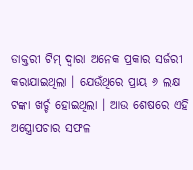ଡାକ୍ତରୀ ଟିମ୍ ଦ୍ୱାରା ଅନେକ ପ୍ରକାର ସର୍ଜରୀ କରାଯାଇଥିଲା । ଯେଉଁଥିରେ ପ୍ରାୟ ୬ ଲକ୍ଷ ଟଙ୍କା ଖର୍ଚ୍ଚ ହୋଇଥିଲା । ଆଉ ଶେଷରେ ଏହି ଅସ୍ତ୍ରୋପଚାର ସଫଳ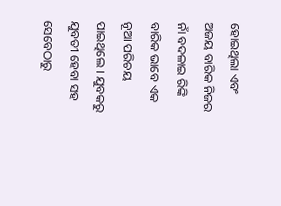ହୋଇଥିଲା ଏବଂ ଅଜୟ ବାରିକ ନିଜର ନାଁ ବଦଳାଇ ରିଙ୍କି ବାରିକ ଭାବେ ଏକ ନୂଆ ପରିଚୟ ପାଇଥିଲେ । ଯୁବକରୁ ଯୁବତୀ ହେବା ସହ ସେବେଠାରୁ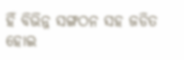ହିଁ ବିଭିନ୍ନ ସଙ୍ଗଠନ ସହ ଜଡିତ ହୋଇ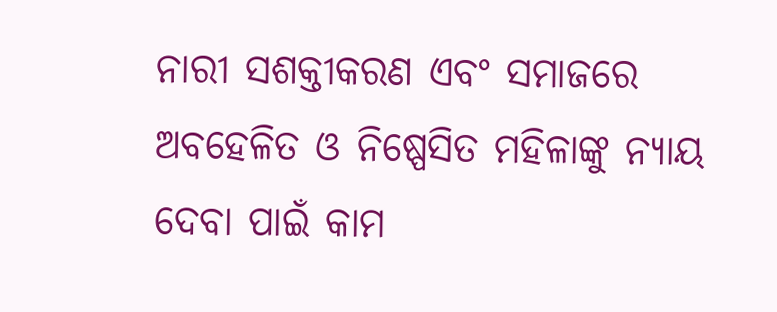ନାରୀ ସଶକ୍ତୀକରଣ ଏବଂ ସମାଜରେ ଅବହେଳିତ ଓ ନିଷ୍ପେସିତ ମହିଳାଙ୍କୁ ନ୍ୟାୟ ଦେବା ପାଇଁ କାମ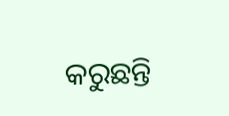କରୁଛନ୍ତି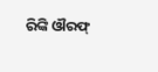ରିଙ୍କି ଔରଫ୍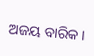ଅଜୟ ବାରିକ ।